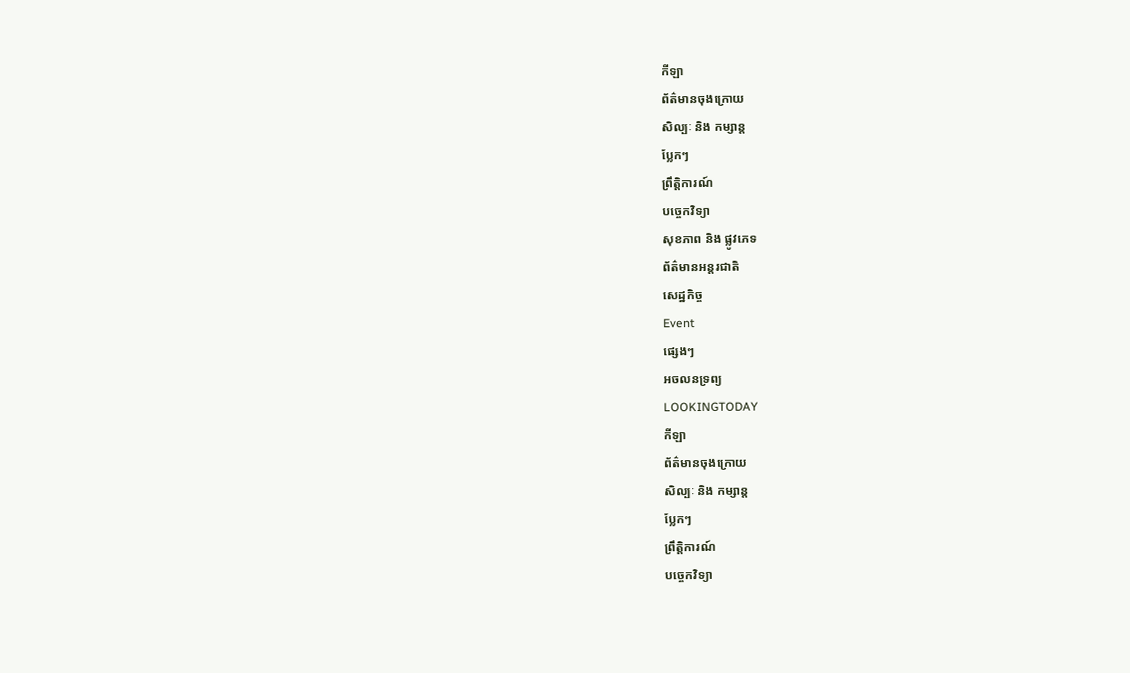កីឡា
ព័ត៌មានចុងក្រោយ
សិល្បៈ និង កម្សាន្ត
ប្លែកៗ
ព្រឹត្តិការណ៍
បច្ចេកវិទ្យា
សុខភាព និង ផ្លូវភេទ
ព័ត៌មានអន្តរជាតិ
សេដ្ឋកិច្ច
Event
ផ្សេងៗ
អចលនទ្រព្យ
LOOKINGTODAY
កីឡា
ព័ត៌មានចុងក្រោយ
សិល្បៈ និង កម្សាន្ត
ប្លែកៗ
ព្រឹត្តិការណ៍
បច្ចេកវិទ្យា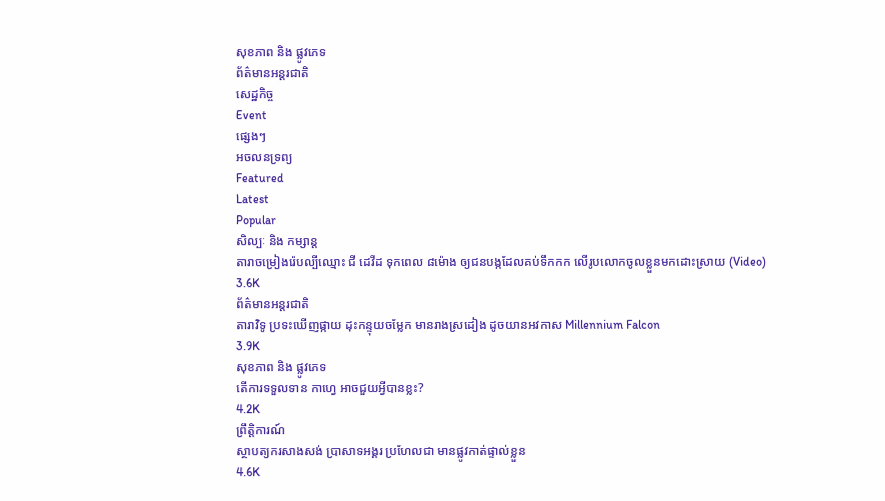សុខភាព និង ផ្លូវភេទ
ព័ត៌មានអន្តរជាតិ
សេដ្ឋកិច្ច
Event
ផ្សេងៗ
អចលនទ្រព្យ
Featured
Latest
Popular
សិល្បៈ និង កម្សាន្ត
តារាចម្រៀងរ៉េបល្បីឈ្មោះ ជី ដេវីដ ទុកពេល ៨ម៉ោង ឲ្យជនបង្កដែលគប់ទឹកកក លើរូបលោកចូលខ្លួនមកដោះស្រាយ (Video)
3.6K
ព័ត៌មានអន្តរជាតិ
តារាវិទូ ប្រទះឃើញផ្កាយ ដុះកន្ទុយចម្លែក មានរាងស្រដៀង ដូចយានអវកាស Millennium Falcon
3.9K
សុខភាព និង ផ្លូវភេទ
តើការទទួលទាន កាហ្វេ អាចជួយអ្វីបានខ្លះ?
4.2K
ព្រឹត្តិការណ៍
ស្ថាបត្យករសាងសង់ ប្រាសាទអង្គរ ប្រហែលជា មានផ្លូវកាត់ផ្ទាល់ខ្លួន
4.6K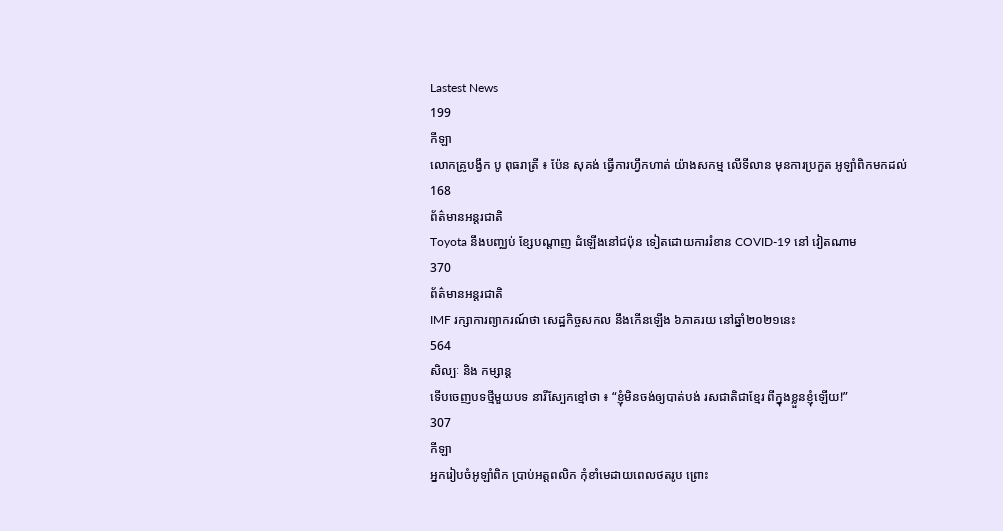Lastest News
199
កីឡា
លោកគ្រូបង្វឹក បូ ពុធរាត្រី ៖ ប៉ែន សុគង់ ធ្វើការហ្វឹកហាត់ យ៉ាងសកម្ម លើទីលាន មុនការប្រកួត អូឡាំពិកមកដល់
168
ព័ត៌មានអន្តរជាតិ
Toyota នឹងបញ្ឈប់ ខ្សែបណ្តាញ ដំឡើងនៅជប៉ុន ទៀតដោយការរំខាន COVID-19 នៅ វៀតណាម
370
ព័ត៌មានអន្តរជាតិ
IMF រក្សាការព្យាករណ៍ថា សេដ្ឋកិច្ចសកល នឹងកើនឡើង ៦ភាគរយ នៅឆ្នាំ២០២១នេះ
564
សិល្បៈ និង កម្សាន្ត
ទើបចេញបទថ្មីមួយបទ នារីស្បែកខ្មៅថា ៖ “ខ្ញុំមិនចង់ឲ្យបាត់បង់ រសជាតិជាខ្មែរ ពីក្នុងខ្លួនខ្ញុំឡើយ!”
307
កីឡា
អ្នករៀបចំអូឡាំពិក ប្រាប់អត្ដពលិក កុំខាំមេដាយពេលថតរូប ព្រោះ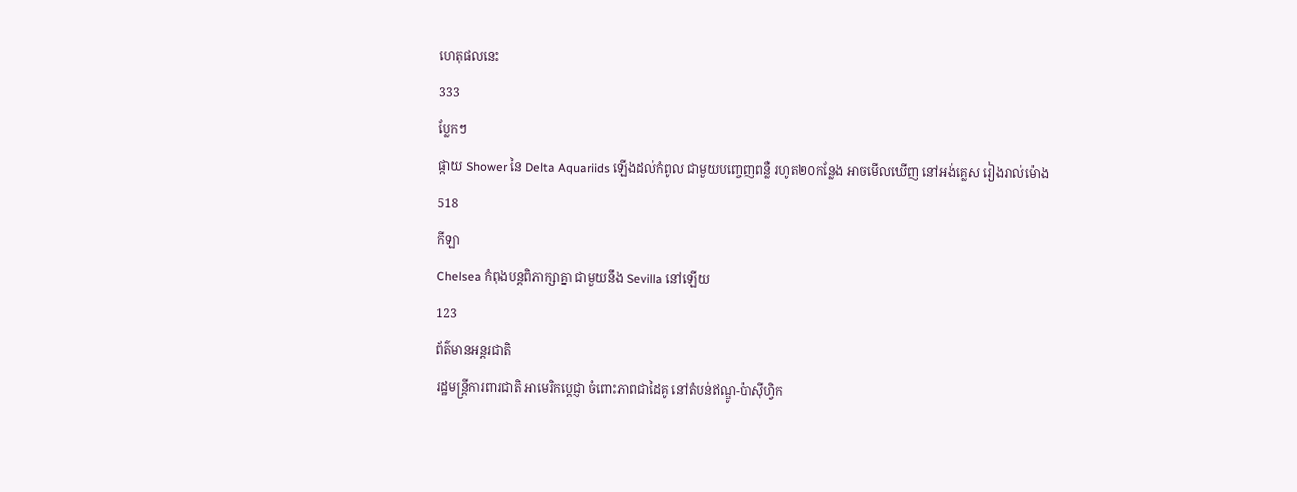ហេតុផលនេះ
333
ប្លែកៗ
ផ្កាយ Shower នៃ Delta Aquariids ឡើងដល់កំពូល ជាមួយបញ្ចេញពន្លឺ រហូត២០កន្លែង អាចមើលឃើញ នៅអង់គ្លេស រៀងរាល់ម៉ោង
518
កីឡា
Chelsea កំពុងបន្តពិភាក្សាគ្នា ជាមួយនឹង Sevilla នៅឡើយ
123
ព័ត៌មានអន្តរជាតិ
រដ្ឋមន្ត្រីការពារជាតិ អាមេរិកប្តេជ្ញា ចំពោះភាពជាដៃគូ នៅតំបន់ឥណ្ឌូ-ប៉ាស៊ីហ្វិក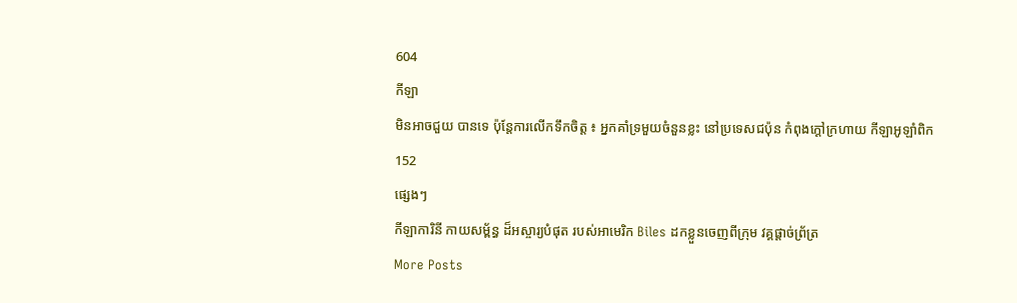604
កីឡា
មិនអាចជួយ បានទេ ប៉ុន្តែការលើកទឹកចិត្ត ៖ អ្នកគាំទ្រមួយចំនួនខ្លះ នៅប្រទេសជប៉ុន កំពុងក្តៅក្រហាយ កីឡាអូឡាំពិក
152
ផ្សេងៗ
កីឡាការិនី កាយសម្ព័ន្ធ ដ៏អស្ចារ្យបំផុត របស់អាមេរិក Biles ដកខ្លួនចេញពីក្រុម វគ្គផ្តាច់ព្រ័ត្រ
More Posts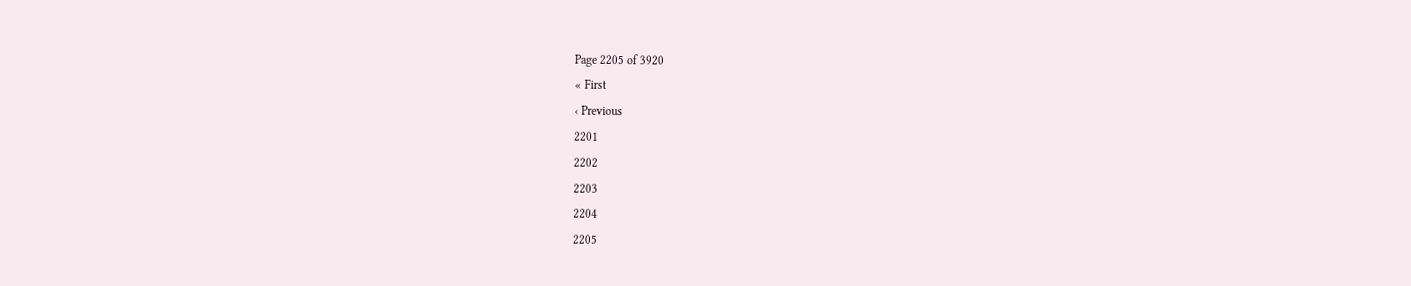Page 2205 of 3920
« First
‹ Previous
2201
2202
2203
2204
2205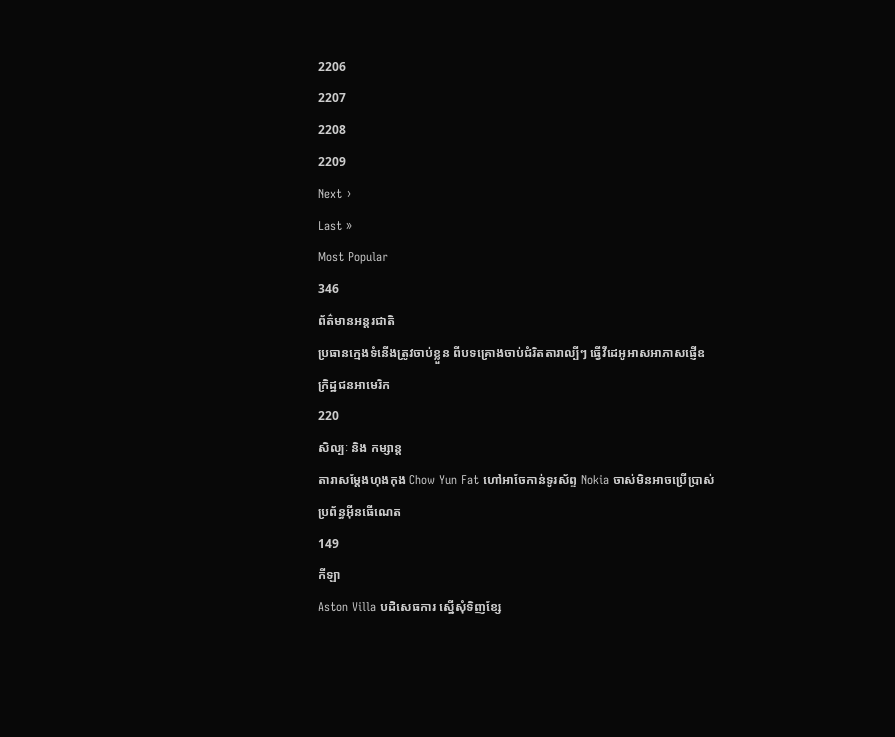2206
2207
2208
2209
Next ›
Last »
Most Popular
346
ព័ត៌មានអន្តរជាតិ
ប្រធានក្មេងទំនើងត្រូវចាប់ខ្លួន ពីបទគ្រោងចាប់ជំរិតតារាល្បីៗ ធ្វើវីដេអូអាសអាភាសផ្ញើឧក្រិដ្ឋជនអាមេរិក
220
សិល្បៈ និង កម្សាន្ត
តារាសម្តែងហុងកុង Chow Yun Fat ហៅអាចែកាន់ទូរស័ព្ទ Nokia ចាស់មិនអាចប្រើប្រាស់ ប្រព័ន្ធអ៊ីនធើណេត
149
កីឡា
Aston Villa បដិសេធការ ស្នើសុំទិញខ្សែ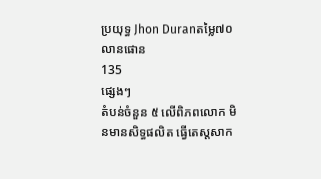ប្រយុទ្ធ Jhon Duranតម្លៃ៧០លានផោន
135
ផ្សេងៗ
តំបន់ចំនួន ៥ លើពិភពលោក មិនមានសិទ្ធផលិត ធ្វើតេស្តសាក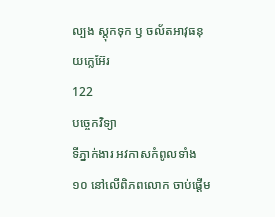ល្បង ស្តុកទុក ឫ ចល័តអាវុធនុយក្លេអ៊ែរ
122
បច្ចេកវិទ្យា
ទីភ្នាក់ងារ អវកាសកំពូលទាំង ១០ នៅលើពិភពលោក ចាប់ផ្តើម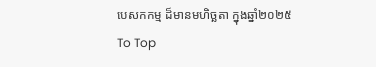បេសកកម្ម ដ៏មានមហិច្ឆតា ក្នុងឆ្នាំ២០២៥
To Top